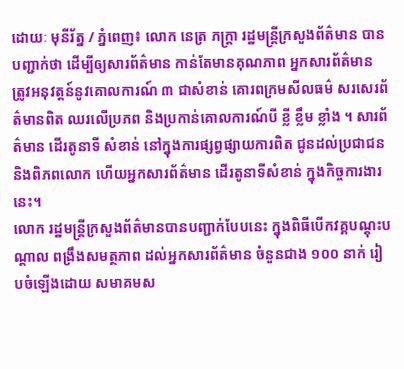ដោយៈ មុនីរ័ត្ន / ភ្នំពេញ៖ លោក នេត្រ ភក្ត្រា រដ្ឋមន្ត្រីក្រសួងព័ត៌មាន បានបញ្ជាក់ថា ដើម្បីឲ្យសារព័ត៌មាន កាន់តែមានគុណភាព អ្នកសារព័ត៌មាន ត្រូវអនុវត្តន៍នូវគោលការណ៍ ៣ ជាសំខាន់ គោរពក្រមសីលធម៌ សរសេរព័ត៌មានពិត ឈរលើប្រភព និងប្រកាន់គោលការណ៍បី ខ្លី ខ្លឹម ខ្លាំង ។ សារព័ត៌មាន ដើរតូនាទី សំខាន់ នៅក្នុងការផ្សព្វផ្សាយការពិត ជូនដល់ប្រជាជន និងពិភពលោក ហើយអ្នកសារព័ត៌មាន ដើរតូនាទីសំខាន់ ក្នុងកិច្ចការងារនេះ។
លោក រដ្ឋមន្ត្រីក្រសួងព័ត៌មានបានបញ្ជាក់បែបនេះ ក្នុងពិធីបើកវគ្គបណ្តុះបណ្តាល ពង្រឹងសមត្ថភាព ដល់អ្នកសារព័ត៌មាន ចំនួនជាង ១០០ នាក់ រៀបចំឡើងដោយ សមាគមស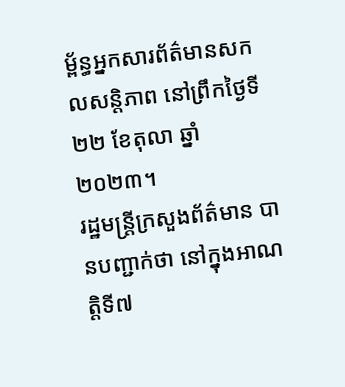ម្ព័ន្ធអ្នកសារព័ត៌មានសកលសន្តិភាព នៅព្រឹកថ្ងៃទី ២២ ខែតុលា ឆ្នាំ២០២៣។
រដ្ឋមន្ត្រីក្រសួងព័ត៌មាន បានបញ្ជាក់ថា នៅក្នុងអាណត្តិទី៧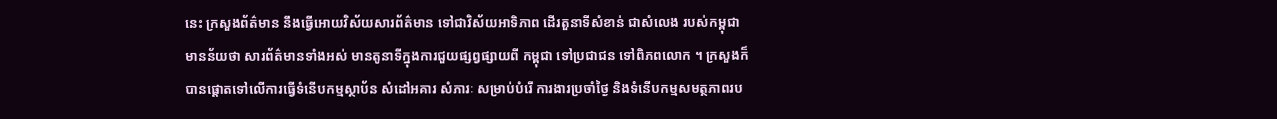នេះ ក្រសួងព័ត៌មាន នឹងធ្វើអោយវិស័យសារព័ត៌មាន ទៅជាវិស័យអាទិភាព ដើរតួនាទីសំខាន់ ជាសំលេង របស់កម្ពុជា មានន័យថា សារព័ត៌មានទាំងអស់ មានតូនាទីក្នុងការជួយផ្សព្វផ្សាយពី កម្ពុជា ទៅប្រជាជន ទៅពិភពលោក ។ ក្រសួងក៏បានផ្តោតទៅលើការធ្វើទំនើបកម្មស្ថាប័ន សំដៅអគារ សំភារៈ សម្រាប់បំរើ ការងារប្រចាំថ្ងៃ និងទំនើបកម្មសមត្ថភាពរប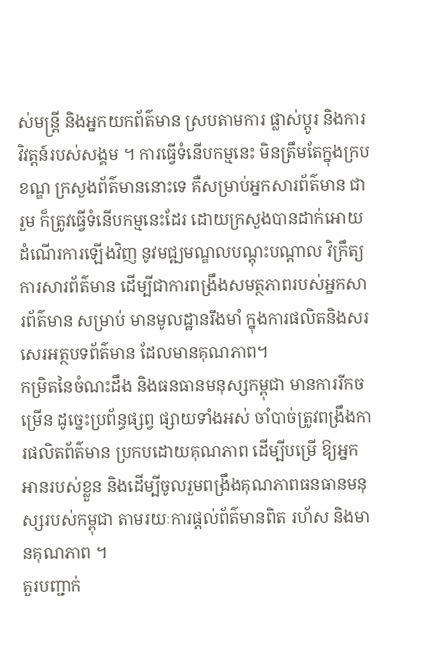ស់មន្រ្តី និងអ្នកយកព័ត៌មាន ស្របតាមការ ផ្លាស់ប្តូរ និងការវិវត្តន៍របស់សង្គម ។ ការធ្វើទំនើបកម្មនេះ មិនត្រឹមតែក្នុងក្របខណ្ឌ ក្រសួងព័ត៌មាននោះទេ គឺសម្រាប់អ្នកសារព័ត៌មាន ជារួម ក៏ត្រូវធ្វើទំនើបកម្មនេះដែរ ដោយក្រសួងបានដាក់អោយដំណើរការឡើងវិញ នូវមជ្ឍមណ្ឌលបណ្តុះបណ្តាល វិក្រឹត្យការសារព័ត៌មាន ដើម្បីជាការពង្រឹងសមត្ថភាពរបស់អ្នកសារព័ត៌មាន សម្រាប់ មានមូលដ្ឋានរឹងមាំ ក្នុងការផលិតនិងសរសេរអត្ថបទព័ត៌មាន ដែលមានគុណភាព។
កម្រិតនៃចំណះដឹង និងធនធានមនុស្សកម្ពុជា មានការរីកចម្រើន ដូច្នេះប្រព័ន្ធផ្សព្វ ផ្សាយទាំងអស់ ចាំបាច់ត្រូវពង្រឹងការផលិតព័ត៌មាន ប្រកបដោយគុណភាព ដើម្បីបម្រើ ឱ្យអ្នកអានរបស់ខ្លួន និងដើម្បីចូលរួមពង្រឹងគុណភាពធនធានមនុស្សរបស់កម្ពុជា តាមរយៈការផ្តល់ព័ត៌មានពិត រហ័ស និងមានគុណភាព ។
គួរបញ្ជាក់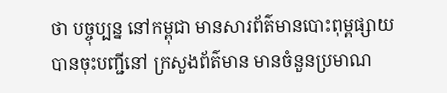ថា បច្ចុប្បន្ន នៅកម្ពុជា មានសារព័ត៌មានបោះពុម្ពផ្សាយ បានចុះបញ្ជីនៅ ក្រសួងព័ត៌មាន មានចំនួនប្រមាណ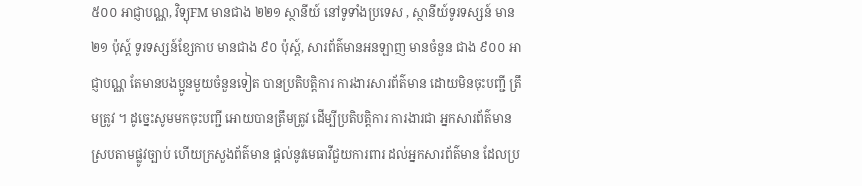៥០០ អាជ្ញាបណ្ណ, វិទ្យុFM មានជាង ២២១ ស្ថានីយ៍ នៅទូទាំងប្រទេស , ស្ថានីយ៍ទូរទស្សន៍ មាន ២១ ប៉ុស្ត៍ ទូរទស្សន៍ខ្សែកាប មានជាង ៩០ ប៉ុស្ត៍, សារព័ត៌មានអនឡាញ មានចំនួន ជាង ៩០០ អាជ្ញាបណ្ណ តែមានបងប្អូនមួយចំនួនទៀត បានប្រតិបត្តិការ ការងារសារព័ត៌មាន ដោយមិនចុះបញ្ជី ត្រឹមត្រូវ ។ ដូច្នេះសូមមកចុះបញ្ជី អោយបានត្រឹមត្រូវ ដើម្បីប្រតិបត្តិការ ការងារជា អ្នកសារព័ត៌មាន ស្របតាមផ្លូវច្បាប់ ហើយក្រសួងព័ត៌មាន ផ្តល់នូវមេធាវីជួយការពារ ដល់អ្នកសារព័ត៌មាន ដែលប្រ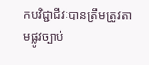កបវិជ្ជាជីវៈបានត្រឹមត្រូវតាមផ្លូវច្បាប់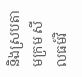និងស្របតាមក្រម សីលធម៍វិ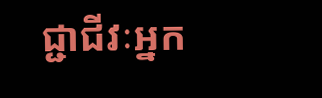ជ្ជាជីវៈអ្នក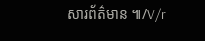សារព័ត៌មាន ៕/V/r